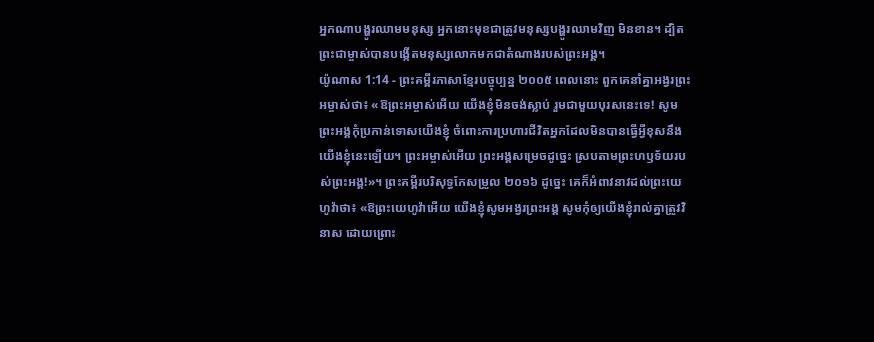អ្នកណាបង្ហូរឈាមមនុស្ស អ្នកនោះមុខជាត្រូវមនុស្សបង្ហូរឈាមវិញ មិនខាន។ ដ្បិតព្រះជាម្ចាស់បានបង្កើតមនុស្សលោកមកជាតំណាងរបស់ព្រះអង្គ។
យ៉ូណាស 1:14 - ព្រះគម្ពីរភាសាខ្មែរបច្ចុប្បន្ន ២០០៥ ពេលនោះ ពួកគេនាំគ្នាអង្វរព្រះអម្ចាស់ថា៖ «ឱព្រះអម្ចាស់អើយ យើងខ្ញុំមិនចង់ស្លាប់ រួមជាមួយបុរសនេះទេ! សូមព្រះអង្គកុំប្រកាន់ទោសយើងខ្ញុំ ចំពោះការប្រហារជីវិតអ្នកដែលមិនបានធ្វើអ្វីខុសនឹងយើងខ្ញុំនេះឡើយ។ ព្រះអម្ចាស់អើយ ព្រះអង្គសម្រេចដូច្នេះ ស្របតាមព្រះហឫទ័យរបស់ព្រះអង្គ!»។ ព្រះគម្ពីរបរិសុទ្ធកែសម្រួល ២០១៦ ដូច្នេះ គេក៏អំពាវនាវដល់ព្រះយេហូវ៉ាថា៖ «ឱព្រះយេហូវ៉ាអើយ យើងខ្ញុំសូមអង្វរព្រះអង្គ សូមកុំឲ្យយើងខ្ញុំរាល់គ្នាត្រូវវិនាស ដោយព្រោះ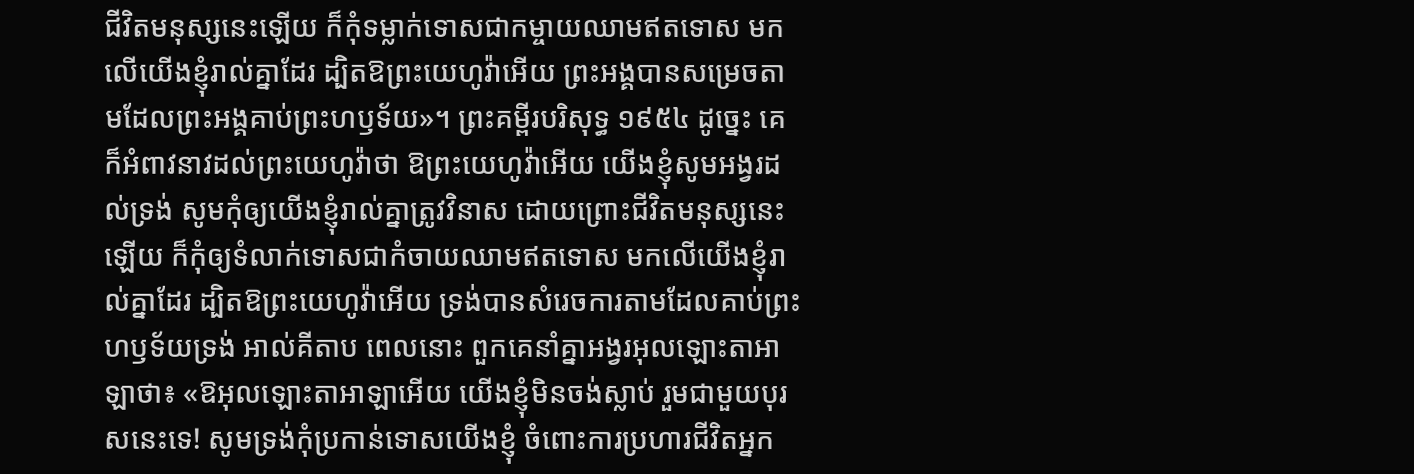ជីវិតមនុស្សនេះឡើយ ក៏កុំទម្លាក់ទោសជាកម្ចាយឈាមឥតទោស មកលើយើងខ្ញុំរាល់គ្នាដែរ ដ្បិតឱព្រះយេហូវ៉ាអើយ ព្រះអង្គបានសម្រេចតាមដែលព្រះអង្គគាប់ព្រះហឫទ័យ»។ ព្រះគម្ពីរបរិសុទ្ធ ១៩៥៤ ដូច្នេះ គេក៏អំពាវនាវដល់ព្រះយេហូវ៉ាថា ឱព្រះយេហូវ៉ាអើយ យើងខ្ញុំសូមអង្វរដល់ទ្រង់ សូមកុំឲ្យយើងខ្ញុំរាល់គ្នាត្រូវវិនាស ដោយព្រោះជីវិតមនុស្សនេះឡើយ ក៏កុំឲ្យទំលាក់ទោសជាកំចាយឈាមឥតទោស មកលើយើងខ្ញុំរាល់គ្នាដែរ ដ្បិតឱព្រះយេហូវ៉ាអើយ ទ្រង់បានសំរេចការតាមដែលគាប់ព្រះហឫទ័យទ្រង់ អាល់គីតាប ពេលនោះ ពួកគេនាំគ្នាអង្វរអុលឡោះតាអាឡាថា៖ «ឱអុលឡោះតាអាឡាអើយ យើងខ្ញុំមិនចង់ស្លាប់ រួមជាមួយបុរសនេះទេ! សូមទ្រង់កុំប្រកាន់ទោសយើងខ្ញុំ ចំពោះការប្រហារជីវិតអ្នក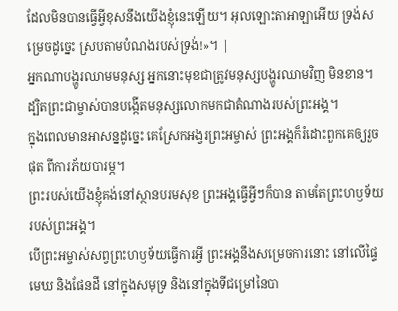ដែលមិនបានធ្វើអ្វីខុសនឹងយើងខ្ញុំនេះឡើយ។ អុលឡោះតាអាឡាអើយ ទ្រង់សម្រេចដូច្នេះ ស្របតាមបំណងរបស់ទ្រង់!»។ |
អ្នកណាបង្ហូរឈាមមនុស្ស អ្នកនោះមុខជាត្រូវមនុស្សបង្ហូរឈាមវិញ មិនខាន។ ដ្បិតព្រះជាម្ចាស់បានបង្កើតមនុស្សលោកមកជាតំណាងរបស់ព្រះអង្គ។
ក្នុងពេលមានអាសន្នដូច្នេះ គេស្រែកអង្វរព្រះអម្ចាស់ ព្រះអង្គក៏រំដោះពួកគេឲ្យរួចផុត ពីការភ័យបារម្ភ។
ព្រះរបស់យើងខ្ញុំគង់នៅស្ថានបរមសុខ ព្រះអង្គធ្វើអ្វីៗក៏បាន តាមតែព្រះហឫទ័យរបស់ព្រះអង្គ។
បើព្រះអម្ចាស់សព្វព្រះហឫទ័យធ្វើការអ្វី ព្រះអង្គនឹងសម្រេចការនោះ នៅលើផ្ទៃមេឃ និងផែនដី នៅក្នុងសមុទ្រ និងនៅក្នុងទីជម្រៅនៃបា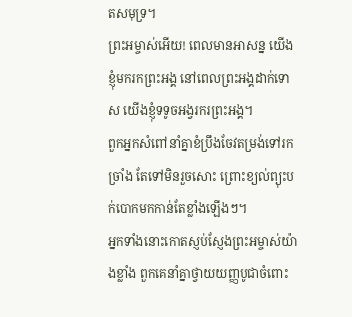តសមុទ្រ។
ព្រះអម្ចាស់អើយ! ពេលមានអាសន្ន យើងខ្ញុំមករកព្រះអង្គ នៅពេលព្រះអង្គដាក់ទោស យើងខ្ញុំទទូចអង្វរករព្រះអង្គ។
ពួកអ្នកសំពៅនាំគ្នាខំប្រឹងចែវតម្រង់ទៅរកច្រាំង តែទៅមិនរួចសោះ ព្រោះខ្យល់ព្យុះបក់បោកមកកាន់តែខ្លាំងឡើងៗ។
អ្នកទាំងនោះកោតស្ញប់ស្ញែងព្រះអម្ចាស់យ៉ាងខ្លាំង ពួកគេនាំគ្នាថ្វាយយញ្ញបូជាចំពោះ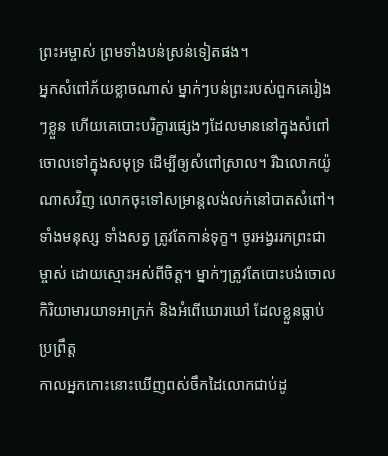ព្រះអម្ចាស់ ព្រមទាំងបន់ស្រន់ទៀតផង។
អ្នកសំពៅភ័យខ្លាចណាស់ ម្នាក់ៗបន់ព្រះរបស់ពួកគេរៀងៗខ្លួន ហើយគេបោះបរិក្ខារផ្សេងៗដែលមាននៅក្នុងសំពៅចោលទៅក្នុងសមុទ្រ ដើម្បីឲ្យសំពៅស្រាល។ រីឯលោកយ៉ូណាសវិញ លោកចុះទៅសម្រាន្ដលង់លក់នៅបាតសំពៅ។
ទាំងមនុស្ស ទាំងសត្វ ត្រូវតែកាន់ទុក្ខ។ ចូរអង្វររកព្រះជាម្ចាស់ ដោយស្មោះអស់ពីចិត្ត។ ម្នាក់ៗត្រូវតែបោះបង់ចោលកិរិយាមារយាទអាក្រក់ និងអំពើឃោរឃៅ ដែលខ្លួនធ្លាប់ប្រព្រឹត្ត
កាលអ្នកកោះនោះឃើញពស់ចឹកដៃលោកជាប់ដូ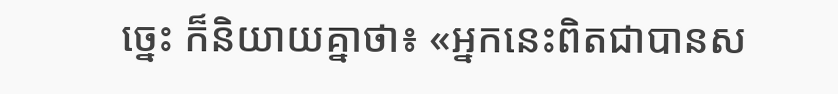ច្នេះ ក៏និយាយគ្នាថា៖ «អ្នកនេះពិតជាបានស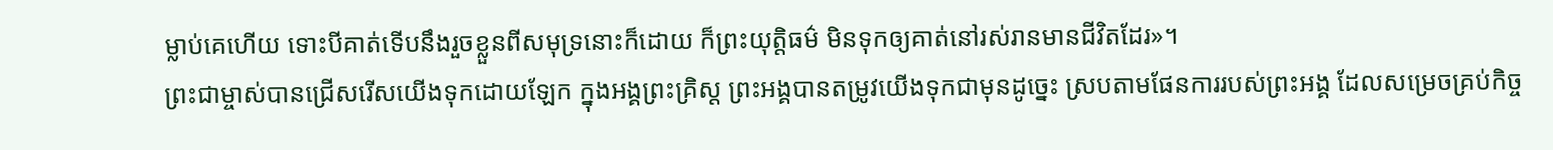ម្លាប់គេហើយ ទោះបីគាត់ទើបនឹងរួចខ្លួនពីសមុទ្រនោះក៏ដោយ ក៏ព្រះយុត្តិធម៌ មិនទុកឲ្យគាត់នៅរស់រានមានជីវិតដែរ»។
ព្រះជាម្ចាស់បានជ្រើសរើសយើងទុកដោយឡែក ក្នុងអង្គព្រះគ្រិស្ត ព្រះអង្គបានតម្រូវយើងទុកជាមុនដូច្នេះ ស្របតាមផែនការរបស់ព្រះអង្គ ដែលសម្រេចគ្រប់កិច្ច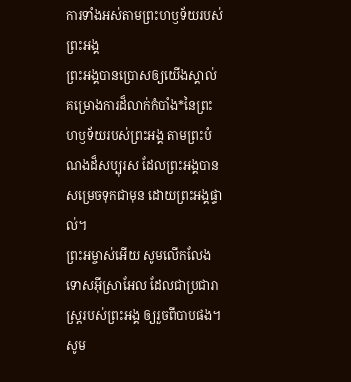ការទាំងអស់តាមព្រះហឫទ័យរបស់ព្រះអង្គ
ព្រះអង្គបានប្រោសឲ្យយើងស្គាល់គម្រោងការដ៏លាក់កំបាំង*នៃព្រះហឫទ័យរបស់ព្រះអង្គ តាមព្រះបំណងដ៏សប្បុរស ដែលព្រះអង្គបានសម្រេចទុកជាមុន ដោយព្រះអង្គផ្ទាល់។
ព្រះអម្ចាស់អើយ សូមលើកលែងទោសអ៊ីស្រាអែល ដែលជាប្រជារាស្ត្ររបស់ព្រះអង្គ ឲ្យរួចពីបាបផង។ សូម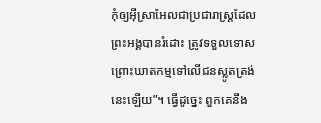កុំឲ្យអ៊ីស្រាអែលជាប្រជារាស្ត្រដែលព្រះអង្គបានរំដោះ ត្រូវទទួលទោស ព្រោះឃាតកម្មទៅលើជនស្លូតត្រង់នេះឡើយ”។ ធ្វើដូច្នេះ ពួកគេនឹង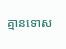គ្មានទោស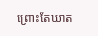ព្រោះតែឃាត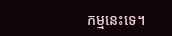កម្មនេះទេ។